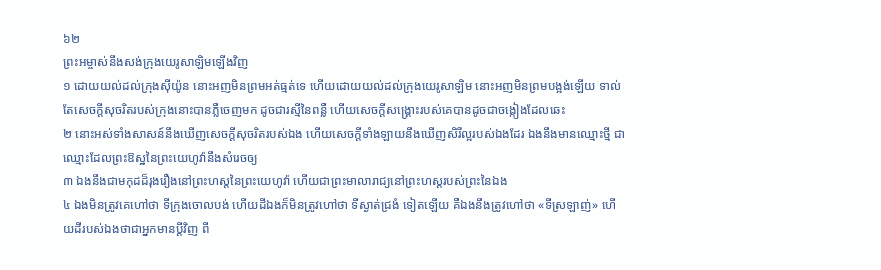៦២
ព្រះអម្ចាស់នឹងសង់ក្រុងយេរូសាឡិមឡើងវិញ
១ ដោយយល់ដល់ក្រុងស៊ីយ៉ូន នោះអញមិនព្រមអត់ធ្មត់ទេ ហើយដោយយល់ដល់ក្រុងយេរូសាឡិម នោះអញមិនព្រមបង្អង់ឡើយ ទាល់តែសេចក្តីសុចរិតរបស់ក្រុងនោះបានភ្លឺចេញមក ដូចជារស្មីនៃពន្លឺ ហើយសេចក្តីសង្គ្រោះរបស់គេបានដូចជាចង្កៀងដែលឆេះ
២ នោះអស់ទាំងសាសន៍នឹងឃើញសេចក្តីសុចរិតរបស់ឯង ហើយសេចក្តីទាំងឡាយនឹងឃើញសិរីល្អរបស់ឯងដែរ ឯងនឹងមានឈ្មោះថ្មី ជាឈ្មោះដែលព្រះឱស្ឋនៃព្រះយេហូវ៉ានឹងសំរេចឲ្យ
៣ ឯងនឹងជាមកុដដ៏រុងរឿងនៅព្រះហស្តនៃព្រះយេហូវ៉ា ហើយជាព្រះមាលារាជ្យនៅព្រះហស្តរបស់ព្រះនៃឯង
៤ ឯងមិនត្រូវគេហៅថា ទីក្រុងចោលបង់ ហើយដីឯងក៏មិនត្រូវហៅថា ទីស្ងាត់ជ្រងំ ទៀតឡើយ គឺឯងនឹងត្រូវហៅថា «ទីស្រឡាញ់» ហើយដីរបស់ឯងថាជាអ្នកមានប្តីវិញ ពី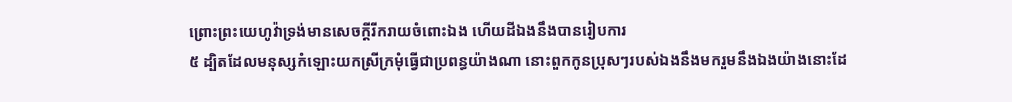ព្រោះព្រះយេហូវ៉ាទ្រង់មានសេចក្តីរីករាយចំពោះឯង ហើយដីឯងនឹងបានរៀបការ
៥ ដ្បិតដែលមនុស្សកំឡោះយកស្រីក្រមុំធ្វើជាប្រពន្ធយ៉ាងណា នោះពួកកូនប្រុសៗរបស់ឯងនឹងមករួមនឹងឯងយ៉ាងនោះដែ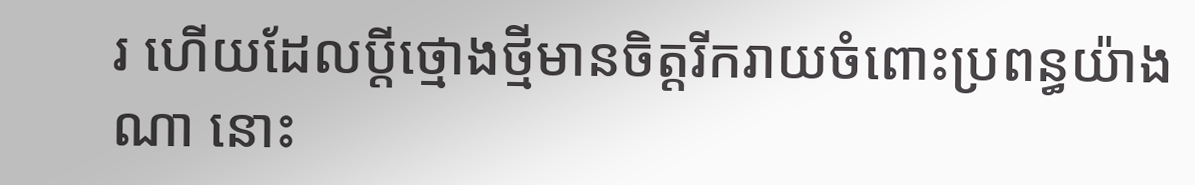រ ហើយដែលប្តីថ្មោងថ្មីមានចិត្តរីករាយចំពោះប្រពន្ធយ៉ាងណា នោះ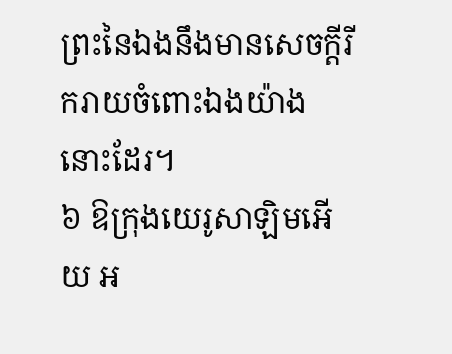ព្រះនៃឯងនឹងមានសេចក្តីរីករាយចំពោះឯងយ៉ាងនោះដែរ។
៦ ឱក្រុងយេរូសាឡិមអើយ អ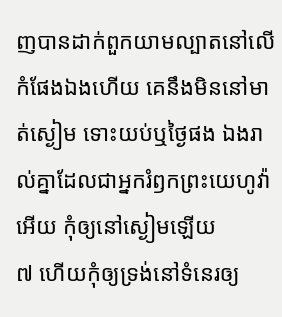ញបានដាក់ពួកយាមល្បាតនៅលើកំផែងឯងហើយ គេនឹងមិននៅមាត់ស្ងៀម ទោះយប់ឬថ្ងៃផង ឯងរាល់គ្នាដែលជាអ្នករំឭកព្រះយេហូវ៉ាអើយ កុំឲ្យនៅស្ងៀមឡើយ
៧ ហើយកុំឲ្យទ្រង់នៅទំនេរឲ្យ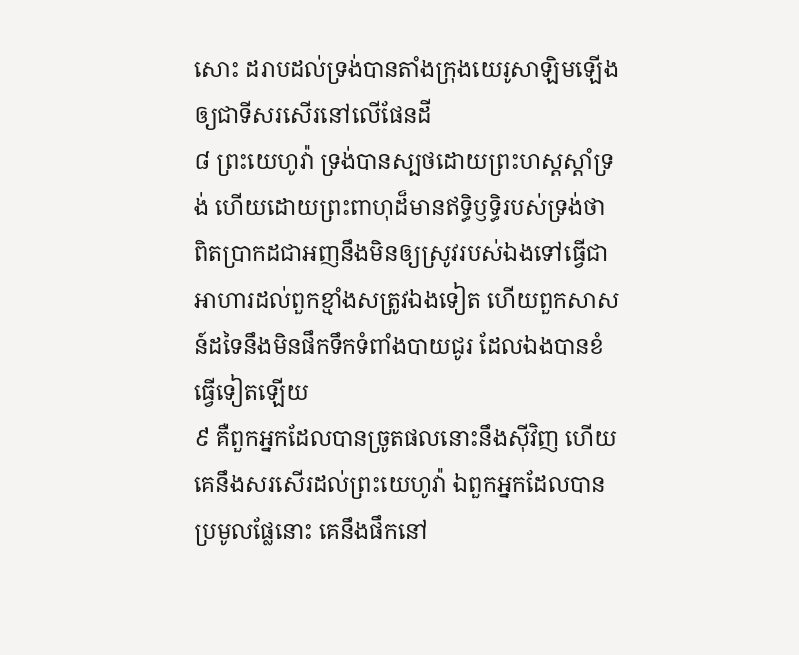សោះ ដរាបដល់ទ្រង់បានតាំងក្រុងយេរូសាឡិមឡើង ឲ្យជាទីសរសើរនៅលើផែនដី
៨ ព្រះយេហូវ៉ា ទ្រង់បានស្បថដោយព្រះហស្តស្តាំទ្រង់ ហើយដោយព្រះពាហុដ៏មានឥទ្ធិឫទ្ធិរបស់ទ្រង់ថា ពិតប្រាកដជាអញនឹងមិនឲ្យស្រូវរបស់ឯងទៅធ្វើជាអាហារដល់ពួកខ្មាំងសត្រូវឯងទៀត ហើយពួកសាសន៍ដទៃនឹងមិនផឹកទឹកទំពាំងបាយជូរ ដែលឯងបានខំធ្វើទៀតឡើយ
៩ គឺពួកអ្នកដែលបានច្រូតផលនោះនឹងស៊ីវិញ ហើយគេនឹងសរសើរដល់ព្រះយេហូវ៉ា ឯពួកអ្នកដែលបានប្រមូលផ្លែនោះ គេនឹងផឹកនៅ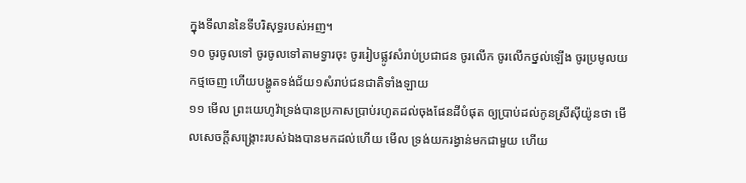ក្នុងទីលាននៃទីបរិសុទ្ធរបស់អញ។
១០ ចូរចូលទៅ ចូរចូលទៅតាមទ្វារចុះ ចូររៀបផ្លូវសំរាប់ប្រជាជន ចូរលើក ចូរលើកថ្នល់ឡើង ចូរប្រមូលយកថ្មចេញ ហើយបង្ហូតទង់ជ័យ១សំរាប់ជនជាតិទាំងឡាយ
១១ មើល ព្រះយេហូវ៉ាទ្រង់បានប្រកាសប្រាប់រហូតដល់ចុងផែនដីបំផុត ឲ្យប្រាប់ដល់កូនស្រីស៊ីយ៉ូនថា មើលសេចក្តីសង្គ្រោះរបស់ឯងបានមកដល់ហើយ មើល ទ្រង់យករង្វាន់មកជាមួយ ហើយ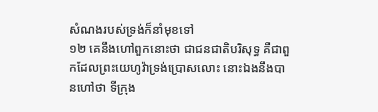សំណងរបស់ទ្រង់ក៏នាំមុខទៅ
១២ គេនឹងហៅពួកនោះថា ជាជនជាតិបរិសុទ្ធ គឺជាពួកដែលព្រះយេហូវ៉ាទ្រង់ប្រោសលោះ នោះឯងនឹងបានហៅថា ទីក្រុង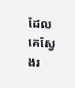ដែលគេស្វែងរ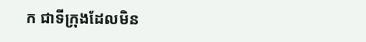ក ជាទីក្រុងដែលមិន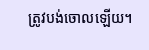ត្រូវបង់ចោលឡើយ។